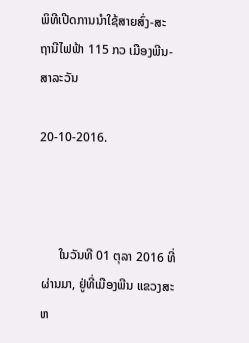ພິທີເປີດການນໍາໃຊ້ສາຍສົ່ງ-ສະຖານີໄຟຟ້າ 115 ກວ ເມືອງພີນ-ສາລະວັນ

20-10-2016.



      ໃນວັນທີ 01 ຕຸລາ 2016 ທີ່ຜ່ານມາ, ຢູ່ທີ່ເມືອງພີນ ແຂວງສະຫ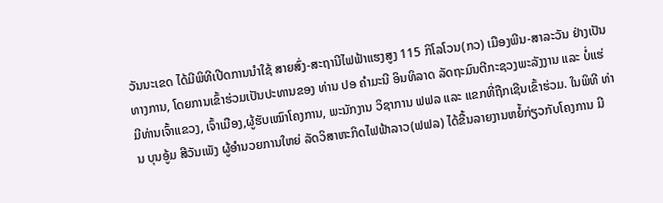ວັນນະເຂດ ໄດ້ມີພິທີເປີດການນໍາໃຊ້ ສາຍສົ່ງ-ສະຖານີໄຟຟ້າແຮງສູງ 115 ກິໂລໂວນ(ກວ) ເມືອງພີນ-ສາລະວັນ ຢ່າງເປັນທາງການ, ໂດຍການເຂົ້າຮ່ວມເປັນປະທານຂອງ ທ່ານ ປອ ຄຳມະນີ ອິນທິລາດ ລັດຖະມົນຕີກະຊວງພະລັງງານ ແລະ ບໍ່ແຮ່ ມີທ່ານເຈົ້າແຂວງ, ເຈົ້າເມືອງ,ຜູ້ຮັບເໝົາໂຄງການ, ພະນັກງານ ວິຊາການ ຟຟລ ແລະ ແຂກທີ່ຖືກເຊີນເຂົ້າຮ່ວມ. ໃນພິທີ ທ່ານ ບຸນອູ້ມ ສີວັນເພັງ ຜູ້ອຳນວຍການໃຫຍ່ ລັດວິສາຫະກິດໄຟຟ້າລາວ(ຟຟລ) ໄດ້ຂື້ນລາຍງານຫຍໍ້ກ່ຽວກັບໂຄງການ ມີ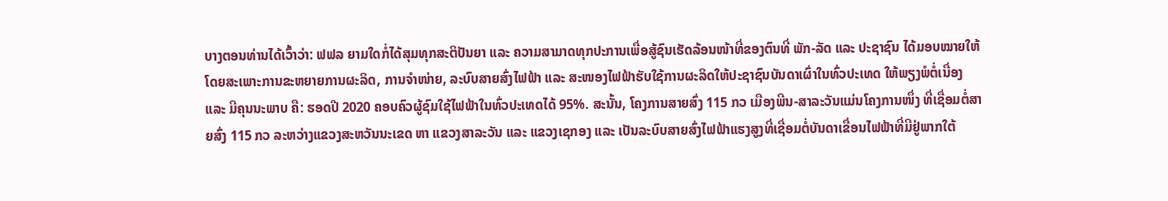ບາງຕອນທ່ານໄດ້ເວົ້າວ່າ: ຟຟລ ຍາມໃດກໍ່ໄດ້ສຸມທຸກສະຕິປັນຍາ ແລະ ຄວາມສາມາດທຸກປະການເພື່ອສູ້ຊົນເຮັດລ້ອນໜ້າທີ່ຂອງຕົນທີ່ ພັກ-ລັດ ແລະ ປະຊາຊົນ ໄດ້ມອບໝາຍໃຫ້ ໂດຍສະເພາະການຂະຫຍາຍການຜະລິດ, ການຈໍາໜ່າຍ, ລະບົບສາຍສົ່ງໄຟຟ້າ ແລະ ສະໜອງໄຟຟ້າຮັບໃຊ້ການຜະລິດໃຫ້ປະຊາຊົນບັນດາເຜົ່າໃນທົ່ວປະເທດ ໃຫ້ພຽງພໍຕໍ່ເນື່ອງ ແລະ ມີຄຸນນະພາບ ຄື: ຮອດປີ 2020 ຄອບຄົວຜູ້ຊົມໃຊ້ໄຟຟ້າໃນທົ່ວປະເທດໄດ້ 95%. ສະນັ້ນ, ໂຄງການສາຍສົ່ງ 115 ກວ ເມືອງພີນ-ສາລະວັນແມ່ນໂຄງການໜຶ່ງ ທີ່ເຊື່ອມຕໍ່ສາຍສົ່ງ 115 ກວ ລະຫວ່າງແຂວງສະຫວັນນະເຂດ ຫາ ແຂວງສາລະວັນ ແລະ ແຂວງເຊກອງ ແລະ ເປັນລະບົບສາຍສົ່ງໄຟຟ້າແຮງສູງທີ່ເຊື່ອມຕໍ່ບັນດາເຂື່ອນໄຟຟ້າທີ່ມີຢູ່ພາກໃຕ້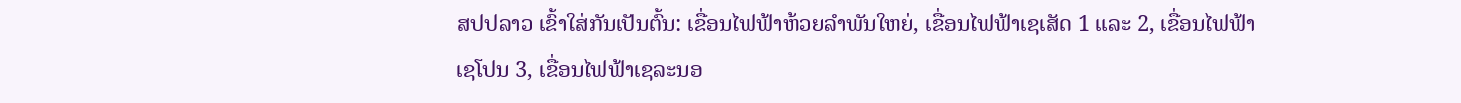ສປປລາວ ເຂົ້າໃສ່ກັນເປັນຕົ້ນ: ເຂື່ອນໄຟຟ້າຫ້ວຍລຳພັນໃຫຍ່, ເຂື່ອນໄຟຟ້າເຊເສັດ 1 ແລະ 2, ເຂື່ອນໄຟຟ້າເຊໂປນ 3, ເຂື່ອນໄຟຟ້າເຊລະນອ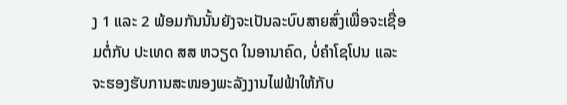ງ 1 ແລະ 2 ພ້ອມກັນນັ້ນຍັງຈະເປັນລະບົບສາຍສົ່ງເພື່ອຈະເຊື່ອມຕໍ່ກັບ ປະເທດ ສສ ຫວຽດ ໃນອານາຄົດ, ບໍ່ຄຳໂຊໂປນ ແລະ ຈະຮອງຮັບການສະໜອງພະລັງງານໄຟຟ້າໃຫ້ກັບ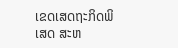ເຂດເສດຖະກິດພິເສດ ສະຫ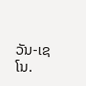ວັນ-ເຊໂນ.